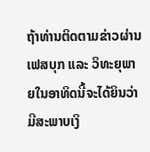ຖ້າທ່ານຕິດຕາມຂ່າວຜ່ານເຟສບຸກ ແລະ ວິທະຍຸພາຍໃນອາທິດນີ້ຈະໄດ້ຍິນວ່າມີສະພາບເງິ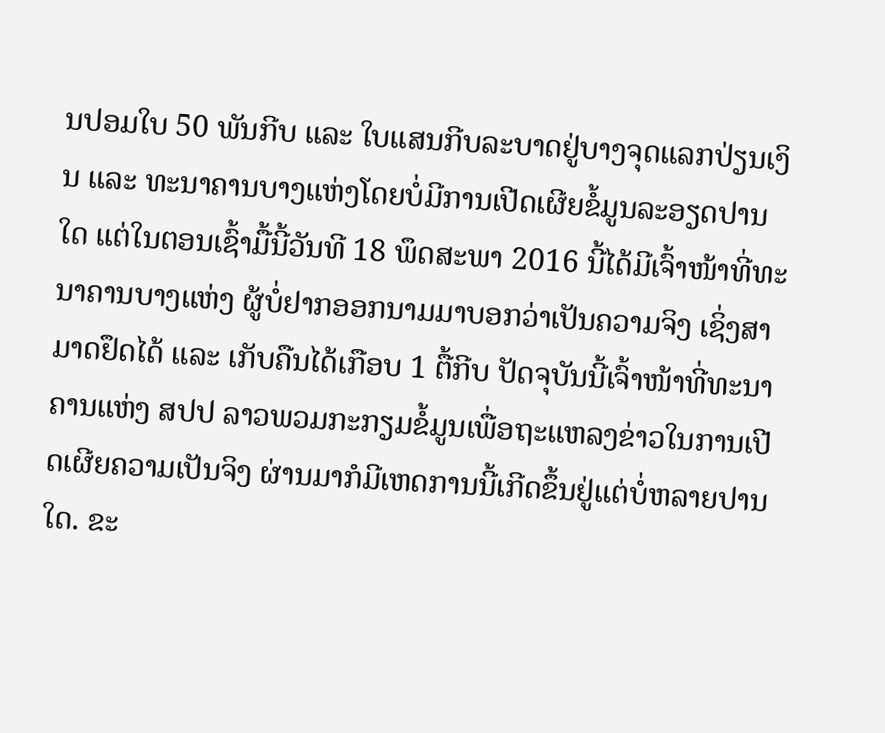ນປອມໃບ 50 ພັນກີບ ແລະ ໃບແສນກີບລະບາດຢູ່ບາງຈຸດແລກປ່ຽນເງິນ ແລະ ທະນາຄານບາງແຫ່ງໂດຍບໍ່ມີການເປີດເຜີຍຂໍ້ມູນລະອຽດປານໃດ ແຕ່ໃນຕອນເຊົ້າມື້ນີ້ວັນທີ 18 ພຶດສະພາ 2016 ນີ້ໄດ້ມີເຈົ້າໜ້າທີ່ທະນາຄານບາງແຫ່ງ ຜູ້ບໍ່ຢາກອອກນາມມາບອກວ່າເປັນຄວາມຈິງ ເຊິ່ງສາມາດຢຶດໄດ້ ແລະ ເກັບຄືນໄດ້ເກືອບ 1 ຕື້ກີບ ປັດຈຸບັນນີ້ເຈົ້າໜ້າທີ່ທະນາຄານແຫ່ງ ສປປ ລາວພວມກະກຽມຂໍ້ມູນເພື່ອຖະແຫລງຂ່າວໃນການເປີດເຜີຍຄວາມເປັນຈິງ ຜ່ານມາກໍມີເຫດການນີ້ເກີດຂຶ້ນຢູ່ແຕ່ບໍ່ຫລາຍປານໃດ. ຂະ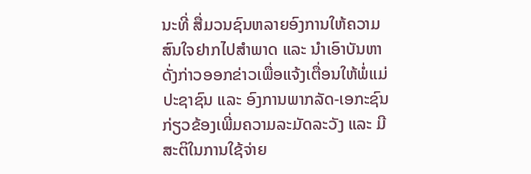ນະທີ່ ສື່ມວນຊົນຫລາຍອົງການໃຫ້ຄວາມສົນໃຈຢາກໄປສຳພາດ ແລະ ນຳເອົາບັນຫາດັ່ງກ່າວອອກຂ່າວເພື່ອແຈ້ງເຕື່ອນໃຫ້ພໍ່ແມ່ປະຊາຊົນ ແລະ ອົງການພາກລັດ-ເອກະຊົນກ່ຽວຂ້ອງເພີ່ມຄວາມລະມັດລະວັງ ແລະ ມີສະຕິໃນການໃຊ້ຈ່າຍ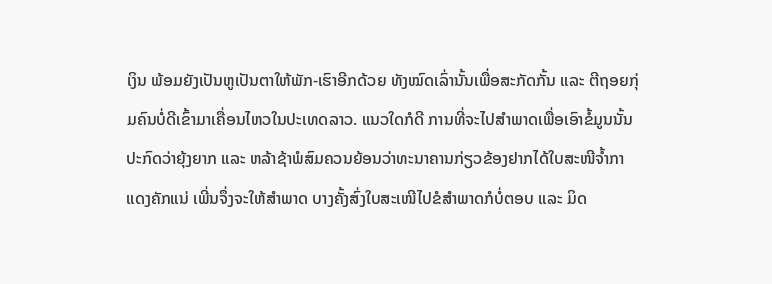ເງິນ ພ້ອມຍັງເປັນຫູເປັນຕາໃຫ້ພັກ-ເຮົາອີກດ້ວຍ ທັງໝົດເລົ່ານັ້ນເພື່ອສະກັດກັ້ນ ແລະ ຕີຖອຍກຸ່ມຄົນບໍ່ດີເຂົ້າມາເຄື່ອນໄຫວໃນປະເທດລາວ. ແນວໃດກໍດີ ການທີ່ຈະໄປສຳພາດເພື່ອເອົາຂໍ້ມູນນັ້ນປະກົດວ່າຍຸ້ງຍາກ ແລະ ຫລ້າຊ້າພໍສົມຄວນຍ້ອນວ່າທະນາຄານກ່ຽວຂ້ອງຢາກໄດ້ໃບສະໜີຈ້ຳກາແດງຄັກແນ່ ເພີ່ນຈຶ່ງຈະໃຫ້ສຳພາດ ບາງຄັ້ງສົ່ງໃບສະເໜີໄປຂໍສຳພາດກໍບໍ່ຕອບ ແລະ ມິດ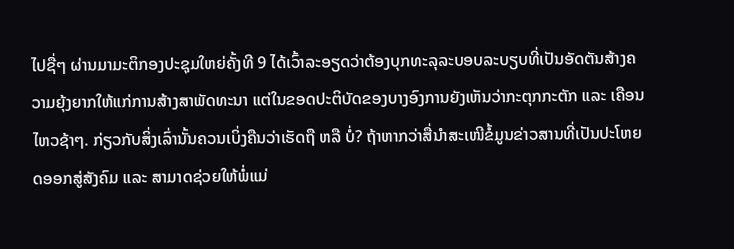ໄປຊື່ໆ ຜ່ານມາມະຕິກອງປະຊຸມໃຫຍ່ຄັ້ງທີ 9 ໄດ້ເວົ້າລະອຽດວ່າຕ້ອງບຸກທະລຸລະບອບລະບຽບທີ່ເປັນອັດຕັນສ້າງຄວາມຍຸ້ງຍາກໃຫ້ແກ່ການສ້າງສາພັດທະນາ ແຕ່ໃນຂອດປະຕິບັດຂອງບາງອົງການຍັງເຫັນວ່າກະຕຸກກະຕັກ ແລະ ເຄືອນໄຫວຊ້າໆ. ກ່ຽວກັບສິ່ງເລົ່ານັ້ນຄວນເບິ່ງຄືນວ່າເຮັດຖື ຫລື ບໍ່? ຖ້າຫາກວ່າສື່ນຳສະເໜີຂໍ້ມູນຂ່າວສານທີ່ເປັນປະໂຫຍດອອກສູ່ສັງຄົມ ແລະ ສາມາດຊ່ວຍໃຫ້ພໍ່ແມ່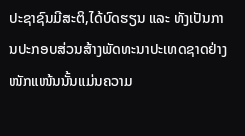ປະຊາຊົນມີສະຕິ,ໄດ້ບົດຮຽນ ແລະ ທັງເປັນການປະກອບສ່ວນສ້າງພັດທະນາປະເທດຊາດຢ່າງໜັກແໜ້ນນັ້ນແມ່ນຄວາມ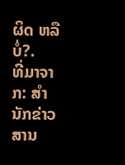ຜິດ ຫລື ບໍ່?.
ທີ່ມາຈາກ: ສຳນັກຂ່າວສານ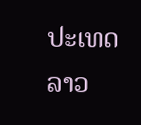ປະເທດລາວ